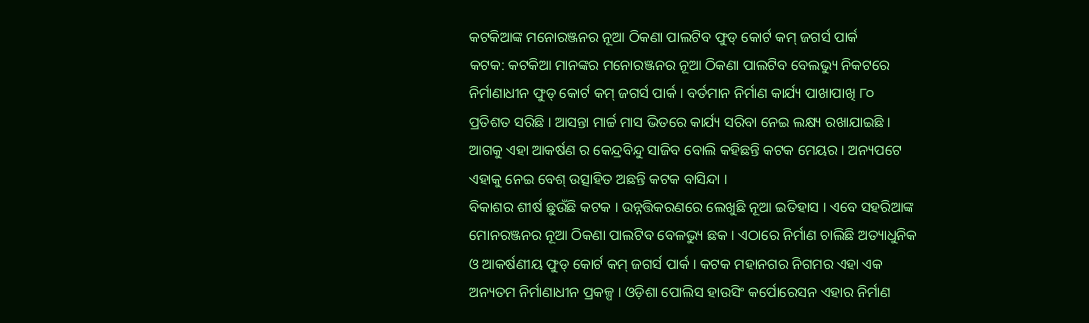କଟକିଆଙ୍କ ମନୋରଞ୍ଜନର ନୂଆ ଠିକଣା ପାଲଟିବ ଫୁଡ୍ କୋର୍ଟ କମ୍ ଜଗର୍ସ ପାର୍କ
କଟକ: କଟକିଆ ମାନଙ୍କର ମନୋରଞ୍ଜନର ନୂଆ ଠିକଣା ପାଲଟିବ ବେଲଭ୍ୟୁ ନିକଟରେ ନିର୍ମାଣାଧୀନ ଫୁଡ୍ କୋର୍ଟ କମ୍ ଜଗର୍ସ ପାର୍କ । ବର୍ତମାନ ନିର୍ମାଣ କାର୍ଯ୍ୟ ପାଖାପାଖି ୮୦ ପ୍ରତିଶତ ସରିଛି । ଆସନ୍ତା ମାର୍ଚ୍ଚ ମାସ ଭିତରେ କାର୍ଯ୍ୟ ସରିବା ନେଇ ଲକ୍ଷ୍ୟ ରଖାଯାଇଛି । ଆଗକୁ ଏହା ଆକର୍ଷଣ ର କେନ୍ଦ୍ରବିନ୍ଦୁ ସାଜିବ ବୋଲି କହିଛନ୍ତି କଟକ ମେୟର । ଅନ୍ୟପଟେ ଏହାକୁ ନେଇ ବେଶ୍ ଉତ୍ସାହିତ ଅଛନ୍ତି କଟକ ବାସିନ୍ଦା ।
ବିକାଶର ଶୀର୍ଷ ଛୁଉଁଛି କଟକ । ଉନ୍ନତ୍ତିକରଣରେ ଲେଖୁଛି ନୂଆ ଇତିହାସ । ଏବେ ସହରିଆଙ୍କ ମୋନରଞ୍ଜନର ନୂଆ ଠିକଣା ପାଲଟିବ ବେଳଭ୍ୟୁ ଛକ । ଏଠାରେ ନିର୍ମାଣ ଚାଲିଛି ଅତ୍ୟାଧୁନିକ ଓ ଆକର୍ଷଣୀୟ ଫୁଡ୍ କୋର୍ଟ କମ୍ ଜଗର୍ସ ପାର୍କ । କଟକ ମହାନଗର ନିଗମର ଏହା ଏକ ଅନ୍ୟତମ ନିର୍ମାଣାଧୀନ ପ୍ରକଳ୍ପ । ଓଡ଼ିଶା ପୋଲିସ ହାଉସିଂ କର୍ପୋରେସନ ଏହାର ନିର୍ମାଣ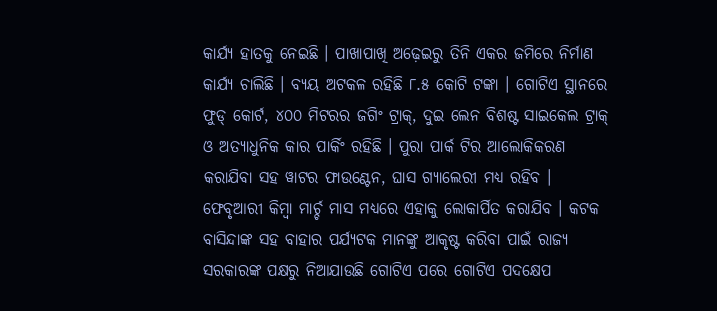କାର୍ଯ୍ୟ ହାତକୁ ନେଇଛି । ପାଖାପାଖି ଅଢ଼େଇରୁ ତିନି ଏକର ଜମିରେ ନିର୍ମାଣ କାର୍ଯ୍ୟ ଚାଲିଛି । ବ୍ୟୟ ଅଟକଳ ରହିଛି ୮.୫ କୋଟି ଟଙ୍କା । ଗୋଟିଏ ସ୍ଥାନରେ ଫୁଡ୍ କୋର୍ଟ, ୪୦୦ ମିଟରର ଜଗିଂ ଟ୍ରାକ୍, ଦୁଇ ଲେନ ବିଶଷ୍ଟ ସାଇକେଲ ଟ୍ରାକ୍ ଓ ଅତ୍ୟାଧୁନିକ କାର ପାର୍କିଂ ରହିଛି । ପୁରା ପାର୍କ ଟିର ଆଲୋକିକରଣ କରାଯିବା ସହ ୱାଟର ଫାଉଣ୍ଟେନ, ଘାସ ଗ୍ୟାଲେରୀ ମଧ୍ୟ ରହିବ । ଫେବୃଆରୀ କିମ୍ବା ମାର୍ଚ୍ଚ ମାସ ମଧ୍ୟରେ ଏହାକୁ ଲୋକାର୍ପିତ କରାଯିବ । କଟକ ବାସିନ୍ଦାଙ୍କ ସହ ବାହାର ପର୍ଯ୍ୟଟକ ମାନଙ୍କୁ ଆକୃଷ୍ଟ କରିବା ପାଇଁ ରାଜ୍ୟ ସରକାରଙ୍କ ପକ୍ଷରୁ ନିଆଯାଉଛି ଗୋଟିଏ ପରେ ଗୋଟିଏ ପଦକ୍ଷେପ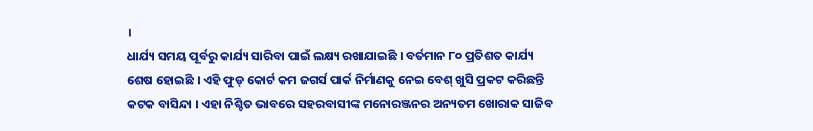।
ଧାର୍ଯ୍ୟ ସମୟ ପୂର୍ବରୁ କାର୍ଯ୍ୟ ସାରିବା ପାଇଁ ଲକ୍ଷ୍ୟ ରଖାଯାଇଛି । ବର୍ତମାନ ୮୦ ପ୍ରତିଶତ କାର୍ଯ୍ୟ ଶେଷ ହୋଇଛି । ଏହି ଫୁଡ୍ କୋର୍ଟ କମ ଜଗର୍ସ ପାର୍କ ନିର୍ମାଣକୁ ନେଇ ବେଶ୍ ଖୁସି ପ୍ରକଟ କରିଛନ୍ତି କଟକ ବାସିନ୍ଦା । ଏହା ନିଶ୍ଚିତ ଭାବରେ ସହରବାସୀଙ୍କ ମନୋରଞ୍ଜନର ଅନ୍ୟତମ ଖୋରାକ ସାଜିବ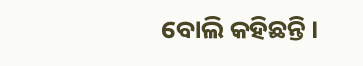ବୋଲି କହିଛନ୍ତି ।